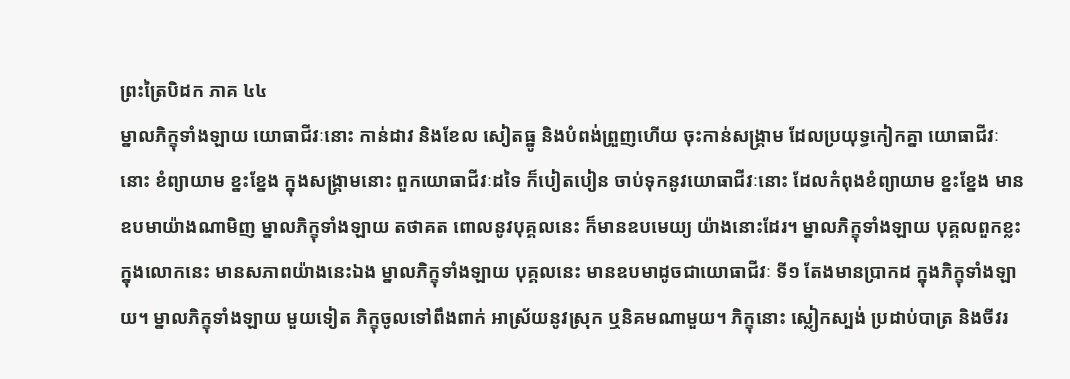ព្រះត្រៃបិដក ភាគ ៤៤
ម្នាលភិក្ខុទាំងឡាយ យោធាជីវៈនោះ កាន់ដាវ និងខែល សៀតធ្នូ និងបំពង់ព្រួញហើយ ចុះកាន់សង្រ្គាម ដែលប្រយុទ្ធកៀកគ្នា យោធាជីវៈនោះ ខំព្យាយាម ខ្នះខ្នែង ក្នុងសង្គ្រាមនោះ ពួកយោធាជីវៈដទៃ ក៏បៀតបៀន ចាប់ទុកនូវយោធាជីវៈនោះ ដែលកំពុងខំព្យាយាម ខ្នះខ្នែង មានឧបមាយ៉ាងណាមិញ ម្នាលភិក្ខុទាំងឡាយ តថាគត ពោលនូវបុគ្គលនេះ ក៏មានឧបមេយ្យ យ៉ាងនោះដែរ។ ម្នាលភិក្ខុទាំងឡាយ បុគ្គលពួកខ្លះ ក្នុងលោកនេះ មានសភាពយ៉ាងនេះឯង ម្នាលភិក្ខុទាំងឡាយ បុគ្គលនេះ មានឧបមាដូចជាយោធាជីវៈ ទី១ តែងមានប្រាកដ ក្នុងភិក្ខុទាំងឡាយ។ ម្នាលភិក្ខុទាំងឡាយ មួយទៀត ភិក្ខុចូលទៅពឹងពាក់ អាស្រ័យនូវស្រុក ឬនិគមណាមួយ។ ភិក្ខុនោះ ស្លៀកស្បង់ ប្រដាប់បាត្រ និងចីវរ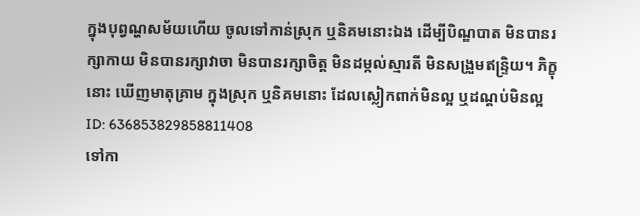ក្នុងបុព្វណ្ហសម័យហើយ ចូលទៅកាន់ស្រុក ឬនិគមនោះឯង ដើម្បីបិណ្ឌបាត មិនបានរក្សាកាយ មិនបានរក្សាវាចា មិនបានរក្សាចិត្ត មិនដម្កល់ស្មារតី មិនសង្រួមឥន្រ្ទិយ។ ភិក្ខុនោះ ឃើញមាតុគ្រាម ក្នុងស្រុក ឬនិគមនោះ ដែលស្លៀកពាក់មិនល្អ ឬដណ្តប់មិនល្អ
ID: 636853829858811408
ទៅកា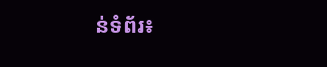ន់ទំព័រ៖